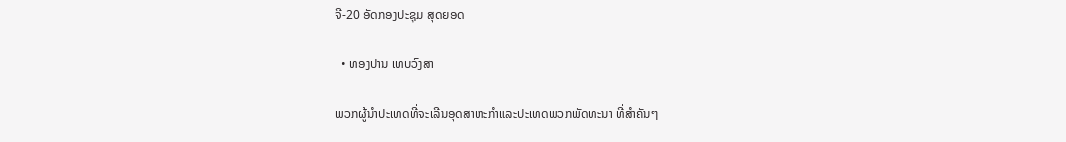ຈີ-20 ອັດກອງປະຊຸມ ສຸດຍອດ

  • ທອງປານ ເທບວົງສາ

ພວກຜູ້ນຳປະເທດທີ່ຈະເລີນອຸດສາຫະກຳແລະປະເທດພວກພັດທະນາ ທີ່ສຳຄັນໆ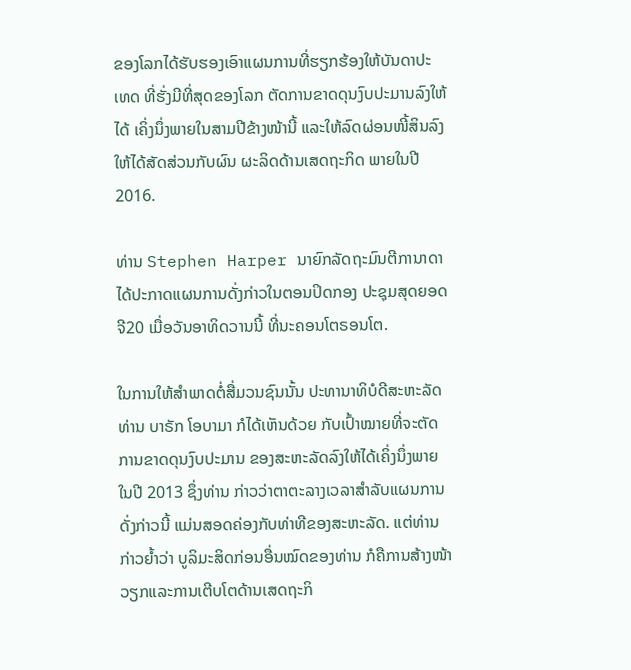ຂອງໂລກໄດ້ຮັບຮອງເອົາແຜນການທີ່ຮຽກຮ້ອງໃຫ້ບັນດາປະເທດ ທີ່ຮັ່ງມີທີ່ສຸດຂອງໂລກ ຕັດການຂາດດຸນງົບປະມານລົງໃຫ້ໄດ້ ເຄິ່ງນຶ່ງພາຍໃນສາມປີຂ້າງໜ້ານີ້ ແລະໃຫ້ລົດຜ່ອນໜີ້ສິນລົງໃຫ້ໄດ້ສັດສ່ວນກັບຜົນ ຜະລິດດ້ານເສດຖະກິດ ພາຍໃນປີ 2016.

ທ່ານ Stephen Harper ນາຍົກລັດຖະມົນຕີການາດາ ໄດ້ປະກາດແຜນການດັ່ງກ່າວໃນຕອນປິດກອງ ປະຊຸມສຸດຍອດ ຈີ20 ເມື່ອວັນອາທິດວານນີ້ ທີ່ນະຄອນໂຕຣອນໂຕ.

ໃນການໃຫ້ສຳພາດຕໍ່ສື່ມວນຊົນນັ້ນ ປະທານາທິບໍດີສະຫະລັດ ທ່ານ ບາຣັກ ໂອບາມາ ກໍໄດ້ເຫັນດ້ວຍ ກັບເປົ້າໝາຍທີ່ຈະຕັດການຂາດດຸນງົບປະມານ ຂອງສະຫະລັດລົງໃຫ້ໄດ້ເຄິ່ງນຶ່ງພາຍໃນປີ 2013 ຊຶ່ງທ່ານ ກ່າວວ່າຕາຕະລາງເວລາສຳລັບແຜນການດັ່ງກ່າວນີ້ ແມ່ນສອດຄ່ອງກັບທ່າທີຂອງສະຫະລັດ. ແຕ່ທ່ານ ກ່າວຍ້ຳວ່າ ບູລິມະສິດກ່ອນອື່ນໝົດຂອງທ່ານ ກໍຄືການສ້າງໜ້າວຽກແລະການເຕີບໂຕດ້ານເສດຖະກິ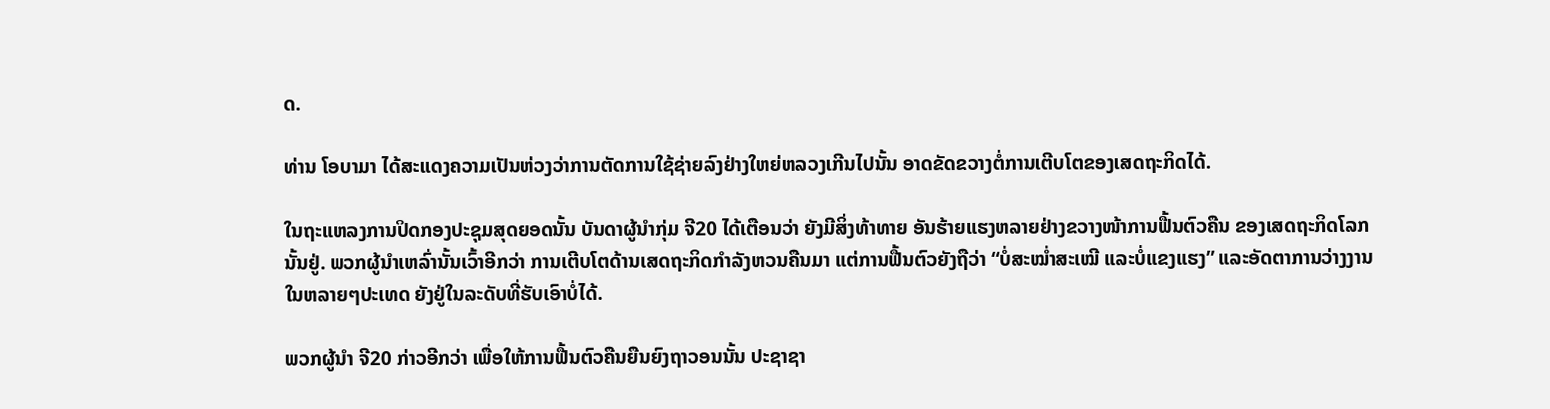ດ.

ທ່ານ ໂອບາມາ ໄດ້ສະແດງຄວາມເປັນຫ່ວງວ່າການຕັດການໃຊ້ຊ່າຍລົງຢ່າງໃຫຍ່ຫລວງເກີນໄປນັ້ນ ອາດຂັດຂວາງຕໍ່ການເຕີບໂຕຂອງເສດຖະກິດໄດ້.

ໃນຖະແຫລງການປິດກອງປະຊຸມສຸດຍອດນັ້ນ ບັນດາຜູ້ນຳກຸ່ມ ຈີ20 ໄດ້ເຕືອນວ່າ ຍັງມີສິ່ງທ້າທາຍ ອັນຮ້າຍແຮງຫລາຍຢ່າງຂວາງໜ້າການຟື້ນຕົວຄືນ ຂອງເສດຖະກິດໂລກນັ້ນຢູ່. ພວກຜູ້ນຳເຫລົ່ານັ້ນເວົ້າອີກວ່າ ການເຕີບໂຕດ້ານເສດຖະກິດກຳລັງຫວນຄືນມາ ແຕ່ການຟື້ນຕົວຍັງຖືວ່າ “ບໍ່ສະໝ່ຳສະເໝີ ແລະບໍ່ແຂງແຮງ” ແລະອັດຕາການວ່າງງານໃນຫລາຍໆປະເທດ ຍັງຢູ່ໃນລະດັບທີ່ຮັບເອົາບໍ່ໄດ້.

ພວກຜູ້ນຳ ຈີ20 ກ່າວອີກວ່າ ເພື່ອໃຫ້ການຟື້ນຕົວຄືນຍືນຍົງຖາວອນນັ້ນ ປະຊາຊາ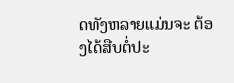ດທັງຫລາຍແມ່ນຈະ ຕ້ອງໄດ້ສືບຕໍ່ປະ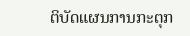ຕິບັດແຜນການກະຕຸກ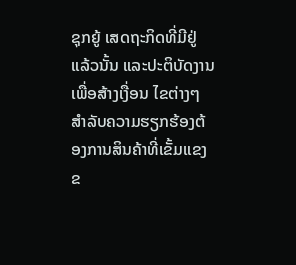ຊຸກຍູ້ ເສດຖະກິດທີ່ມີຢູ່ແລ້ວນັ້ນ ແລະປະຕິບັດງານເພື່ອສ້າງເງື່ອນ ໄຂຕ່າງໆສຳລັບຄວາມຮຽກຮ້ອງຕ້ອງການສິນຄ້າທີ່ເຂັ້ມແຂງຂ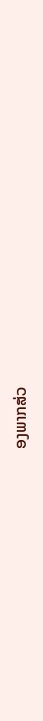ອງພາກສ່ວ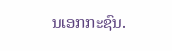ນເອກກະຊົນ.